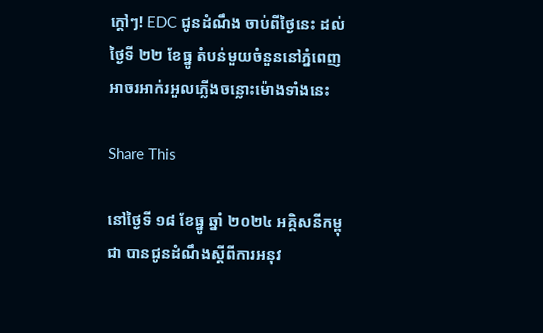ក្ដៅៗ! EDC ជូនដំណឹង ចាប់ពីថ្ងៃនេះ ដល់ថ្ងៃទី ២២ ខែធ្នូ តំបន់មួយចំនួននៅភ្នំពេញ អាចរអាក់រអួលភ្លើងចន្លោះម៉ោងទាំងនេះ

Share This

នៅថ្ងៃទី ១៨ ខែធ្នូ ឆ្នាំ ២០២៤ អគ្គិសនីកម្ពុជា បានជូនដំណឹងស្ដីពីការអនុវ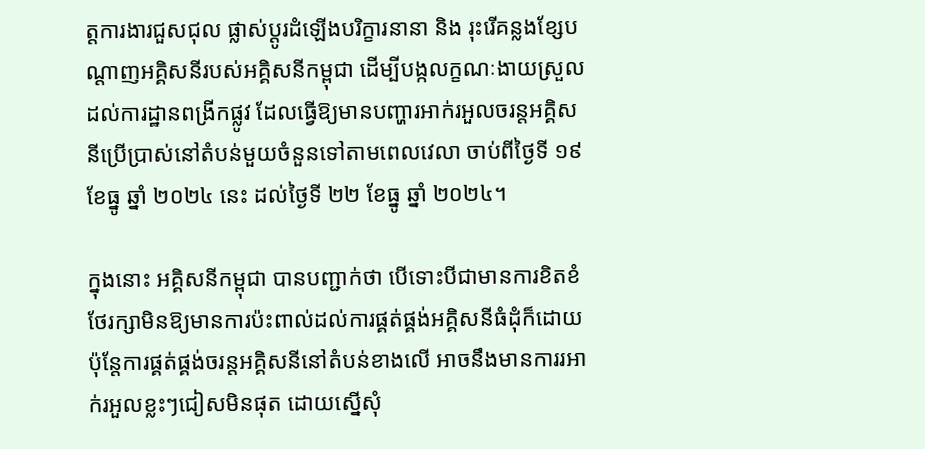ត្តការងារជួសជុល ផ្លាស់ប្ដូរដំឡើងបរិក្ខារនានា និង រុះរើគន្លងខ្សែបណ្ដាញអគ្គិសនីរបស់អគ្គិសនីកម្ពុជា ដើម្បីបង្កលក្ខណៈងាយស្រួលដល់ការដ្ឋានពង្រីកផ្លូវ ដែលធ្វើឱ្យមានបញ្ហារអាក់រអួលចរន្តអគ្គិសនីប្រើប្រាស់នៅតំបន់មួយចំនួនទៅតាមពេលវេលា ចាប់ពីថ្ងៃទី ១៩ ខែធ្នូ ឆ្នាំ ២០២៤ នេះ ដល់ថ្ងៃទី ២២ ខែធ្នូ ឆ្នាំ ២០២៤។

ក្នុងនោះ អគ្គិសនីកម្ពុជា បានបញ្ជាក់ថា បើទោះបីជាមានការខិតខំថែរក្សាមិនឱ្យមានការប៉ះពាល់ដល់ការផ្គត់ផ្គង់អគ្គិសនីធំដុំក៏ដោយ ប៉ុន្តែការផ្គត់ផ្គង់ចរន្តអគ្គិសនីនៅតំបន់ខាងលើ អាចនឹងមានការរអាក់រអួលខ្លះៗជៀសមិនផុត ដោយស្នើសុំ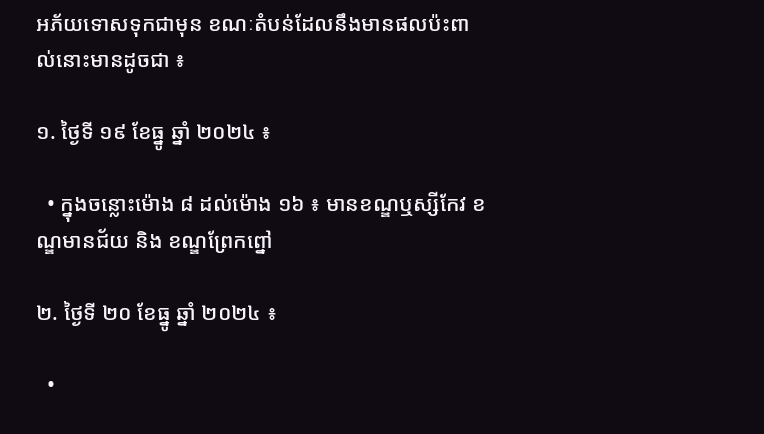អភ័យទោសទុកជាមុន ខណៈតំបន់ដែលនឹងមានផលប៉ះពាល់នោះមានដូចជា ៖

១. ថ្ងៃទី ១៩ ខែធ្នូ ឆ្នាំ ២០២៤ ៖

  • ក្នុងចន្លោះម៉ោង ៨ ដល់ម៉ោង ១៦ ៖ មានខណ្ឌឬស្សីកែវ ខណ្ឌមានជ័យ និង ខណ្ឌព្រែកព្នៅ

២. ថ្ងៃទី ២០ ខែធ្នូ ឆ្នាំ ២០២៤ ៖

  •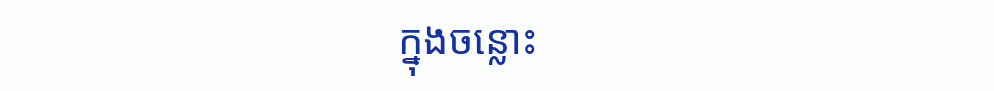ក្នុងចន្លោះ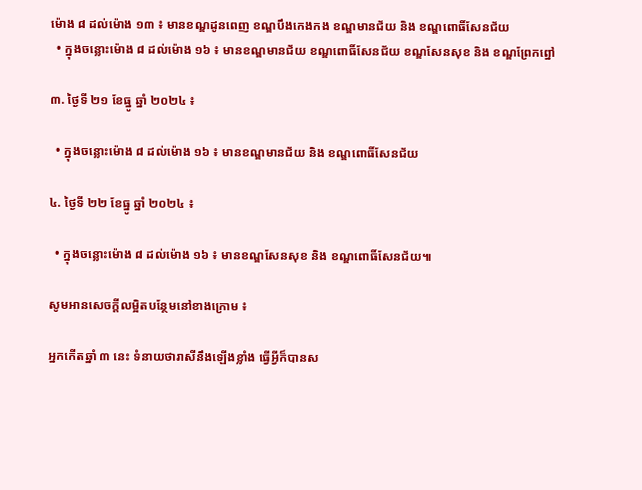ម៉ោង ៨ ដល់ម៉ោង ១៣ ៖ មានខណ្ឌដូនពេញ ខណ្ឌបឹងកេងកង ខណ្ឌមានជ័យ និង ខណ្ឌពោធិ៍សែនជ័យ
  • ក្នុងចន្លោះម៉ោង ៨ ដល់ម៉ោង ១៦ ៖ មានខណ្ឌមានជ័យ ខណ្ឌពោធិ៍សែនជ័យ ខណ្ឌសែនសុខ និង ខណ្ឌព្រែកព្នៅ

៣. ថ្ងៃទី ២១ ខែធ្នូ ឆ្នាំ ២០២៤ ៖

  • ក្នុងចន្លោះម៉ោង ៨ ដល់ម៉ោង ១៦ ៖ មានខណ្ឌមានជ័យ និង ខណ្ឌពោធិ៍សែនជ័យ

៤. ថ្ងៃទី ២២ ខែធ្នូ ឆ្នាំ ២០២៤ ៖

  • ក្នុងចន្លោះម៉ោង ៨ ដល់ម៉ោង ១៦ ៖ មានខណ្ឌសែនសុខ និង ខណ្ឌពោធិ៍សែនជ័យ៕

សូមអានសេចក្ដីលម្អិតបន្ថែមនៅខាងក្រោម ៖

អ្នកកើតឆ្នាំ ៣ នេះ ទំនាយថារាសីនឹងឡើងខ្លាំង ធ្វើអ្វីក៏បានស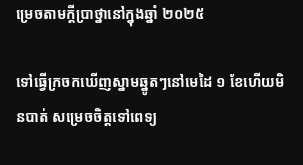ម្រេចតាមក្ដីប្រាថ្នានៅក្នុងឆ្នាំ ២០២៥

ទៅធ្វើក្រចកឃើញស្នាមឆ្នូតៗនៅមេដៃ ១ ខែហើយមិនបាត់ សម្រេចចិត្តទៅពេទ្យ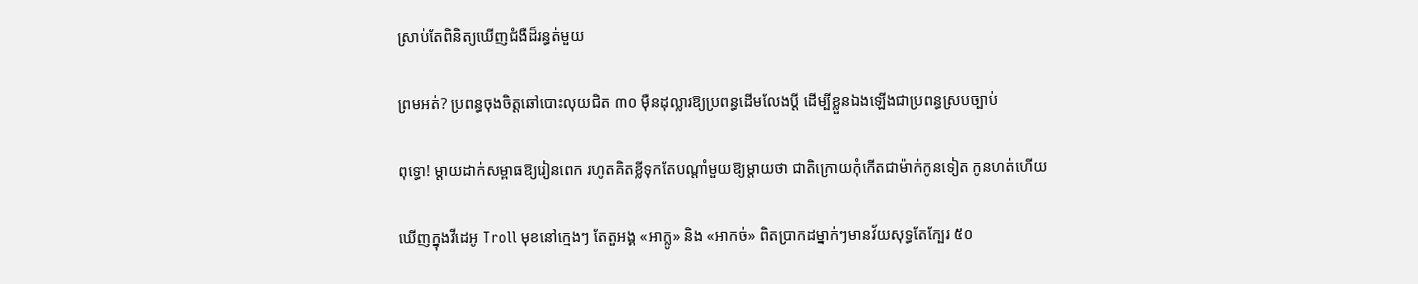ស្រាប់តែពិនិត្យឃើញជំងឺដ៏រន្ធត់មួយ

ព្រមអត់? ប្រពន្ធចុងចិត្តឆៅបោះលុយជិត ៣០ ម៉ឺនដុល្លារឱ្យប្រពន្ធដើមលែងប្តី ដើម្បីខ្លួនឯងឡើងជាប្រពន្ធស្របច្បាប់

ពុទ្ធោ! ម្ដាយដាក់សម្ពាធឱ្យរៀនពេក រហូតគិតខ្លីទុកតែបណ្ដាំមួយឱ្យម្តាយថា ជាតិក្រោយកុំកើតជាម៉ាក់កូនទៀត កូនហត់ហើយ

ឃើញក្នុងវីដេអូ Troll មុខនៅក្មេងៗ តែតួអង្គ «អាក្លូ» និង «អាកច់» ពិតប្រាកដម្នាក់ៗមានវ័យសុទ្ធតែក្បែរ ៥០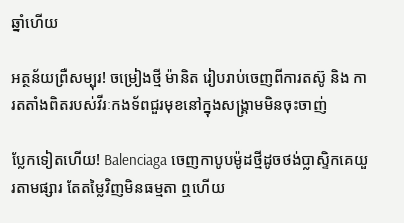ឆ្នាំហើយ

អត្ថន័យព្រឺសម្បុរ! ចម្រៀងថ្មី ម៉ានិត រៀបរាប់ចេញពីការតស៊ូ និង ការតតាំងពិតរបស់វីរៈកងទ័ពជួរមុខនៅក្នុងសង្រ្គាមមិនចុះចាញ់

ប្លែកទៀតហើយ! Balenciaga ចេញកាបូបម៉ូដថ្មីដូចថង់ប្លាស្ទិកគេយួរតាមផ្សារ តែតម្លៃវិញមិនធម្មតា ឮហើយ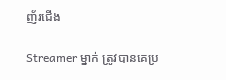ញ័រជើង

Streamer ម្នាក់ ត្រូវបានគេប្រ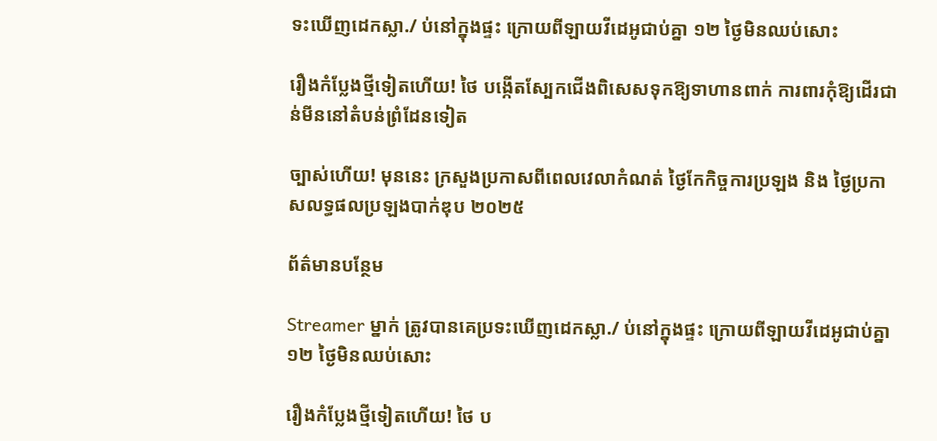ទះឃើញដេកស្លា./ ប់នៅក្នុងផ្ទះ ក្រោយពីឡាយវីដេអូជាប់គ្នា ១២ ថ្ងៃមិនឈប់សោះ

រឿងកំប្លែងថ្មីទៀតហើយ! ថៃ បង្កើតស្បែកជើងពិសេសទុកឱ្យទាហានពាក់ ការពារកុំឱ្យដើរជាន់មីននៅតំបន់ព្រំដែនទៀត

ច្បាស់ហើយ! មុននេះ ក្រសួងប្រកាសពីពេលវេលាកំណត់ ថ្ងៃកែកិច្ចការប្រឡង និង ថ្ងៃប្រកាសលទ្ធផលប្រឡងបាក់ឌុប ២០២៥

ព័ត៌មានបន្ថែម

Streamer ម្នាក់ ត្រូវបានគេប្រទះឃើញដេកស្លា./ ប់នៅក្នុងផ្ទះ ក្រោយពីឡាយវីដេអូជាប់គ្នា ១២ ថ្ងៃមិនឈប់សោះ

រឿងកំប្លែងថ្មីទៀតហើយ! ថៃ ប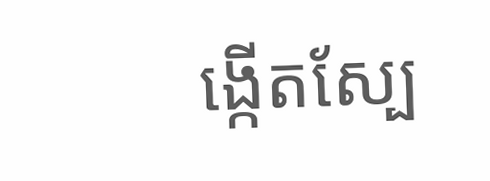ង្កើតស្បែ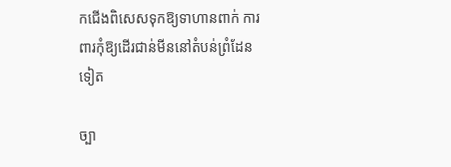កជើងពិសេសទុកឱ្យទាហានពាក់ ការពារកុំឱ្យដើរជាន់មីននៅតំបន់ព្រំដែនទៀត

ច្បា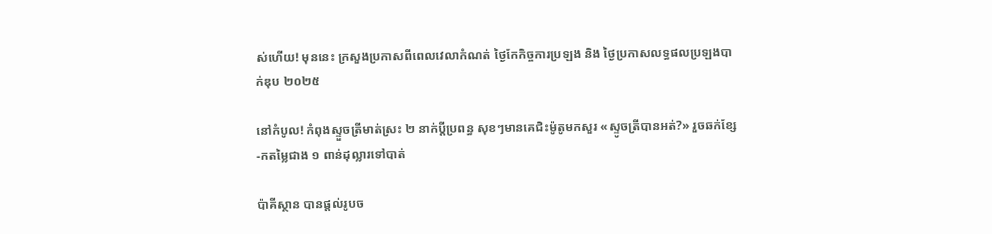ស់ហើយ! មុននេះ ក្រសួងប្រកាសពីពេលវេលាកំណត់ ថ្ងៃកែកិច្ចការប្រឡង និង ថ្ងៃប្រកាសលទ្ធផលប្រឡងបាក់ឌុប ២០២៥

នៅកំបូល! កំពុងស្ទួចត្រីមាត់ស្រះ ២ នាក់ប្ដីប្រពន្ធ សុខៗមានគេជិះម៉ូតូមកសួរ «ស្ទូចត្រីបានអត់?» រួចឆក់ខ្សែ-កតម្លៃជាង ១ ពាន់ដុល្លារទៅបាត់

ប៉ាគីស្ថាន បានផ្តល់រូបច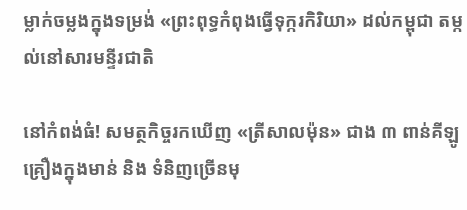ម្លាក់ចម្លងក្នុងទម្រង់ «ព្រះពុទ្ធកំពុងធ្វើទុក្ករកិរិយា» ដល់កម្ពុជា តម្កល់នៅសារមន្ទីរជាតិ

នៅកំពង់ធំ! សមត្ថកិច្ចរកឃើញ «ត្រីសាលម៉ុន» ជាង ៣ ពាន់គីឡូ គ្រឿងក្នុងមាន់ និង ទំនិញច្រើនមុ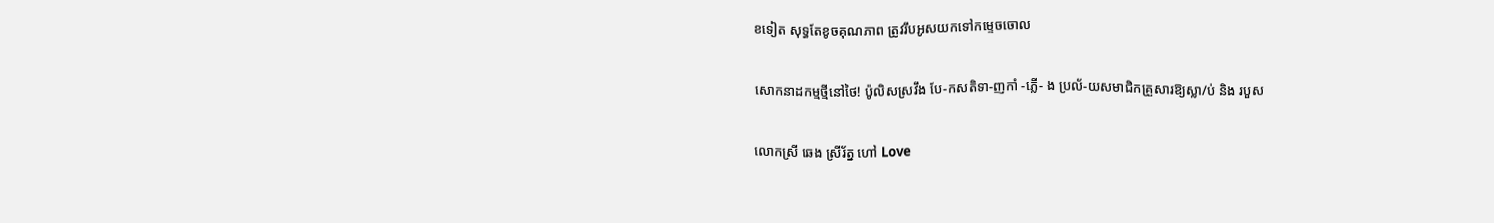ខទៀត សុទ្ធតែខូចគុណភាព ត្រូវរឹបអូសយកទៅកម្ទេចចោល

សោកនាដកម្មថ្មីនៅថៃ! ប៉ូលិសស្រវឹង បែ-កសតិទា-ញកាំ -ភ្លើ- ង ប្រល័-យសមាជិកគ្រួសារឱ្យស្លា/ប់ និង របួស

លោកស្រី ឆេង ស្រីរ័ត្ន ហៅ Love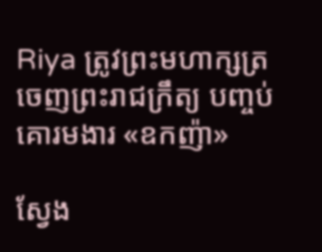Riya ត្រូវព្រះមហាក្សត្រ ចេញព្រះរាជក្រឹត្យ បញ្ចប់គោរមងារ «ឧកញ៉ា»

ស្វែង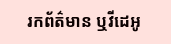រកព័ត៌មាន ឬវីដេអូ